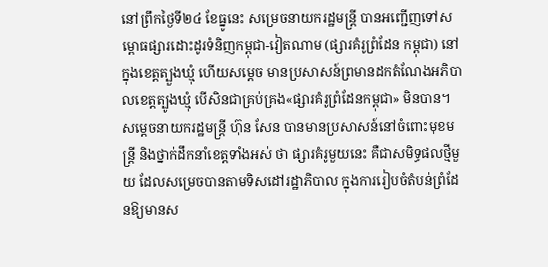នៅព្រឹកថ្ងៃទី២៤ ខែធ្នូនេះ សម្រេចនាយករដ្ឋមន្ត្រី បានអញ្ជើញទៅសម្ពោធផ្សារដោះដូរទំនិញកម្ពុជា-វៀតណាម (ផ្សារគំរូព្រំដែន កម្ពុជា) នៅក្នុងខេត្តត្បួងឃ្មុំ ហើយសម្តេច មានប្រសាសន៍ព្រមានដកតំណែងអភិបាលខេត្តត្បូងឃ្មុំ បើសិនជាគ្រប់គ្រង«ផ្សារគំរូព្រំដែនកម្ពុជា» មិនបាន។
សម្តេចនាយករដ្ឋមន្រ្តី ហ៊ុន សែន បានមានប្រសាសន៍នៅចំពោះមុខមន្ត្រី និងថ្នាក់ដឹកនាំខេត្តទាំងអស់ ថា ផ្សារគំរូមួយនេះ គឺជាសមិទ្ធផលថ្មីមួយ ដែលសម្រេចបានតាមទិសដៅរដ្ឋាភិបាល ក្នុងការរៀបចំតំបន់ព្រំដែនឱ្យមានស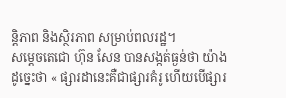ន្តិភាព និងស្ថិរភាព សម្រាប់ពលរដ្ឋ។
សម្តេចតេជោ ហ៊ុន សែន បានសង្កត់ធ្ងន់ថា យ៉ាងដូច្នេះថា « ផ្សារដានេះគឺជាផ្សារគំរូ ហើយបើផ្សារ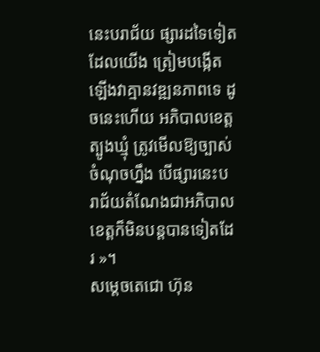នេះបរាជ័យ ផ្សារដទៃទៀតដែលយើង ត្រៀមបង្កើតឡើងវាគ្មានវឌ្ឍនភាពទេ ដូចនេះហើយ អភិបាលខេត្តត្បូងឃ្មុំ ត្រូវមើលឱ្យច្បាស់ ចំណុចហ្នឹង បើផ្សារនេះបរាជ័យតំណែងជាអភិបាលខេត្តក៏មិនបន្តបានទៀតដែរ »។
សម្តេចតេជោ ហ៊ុន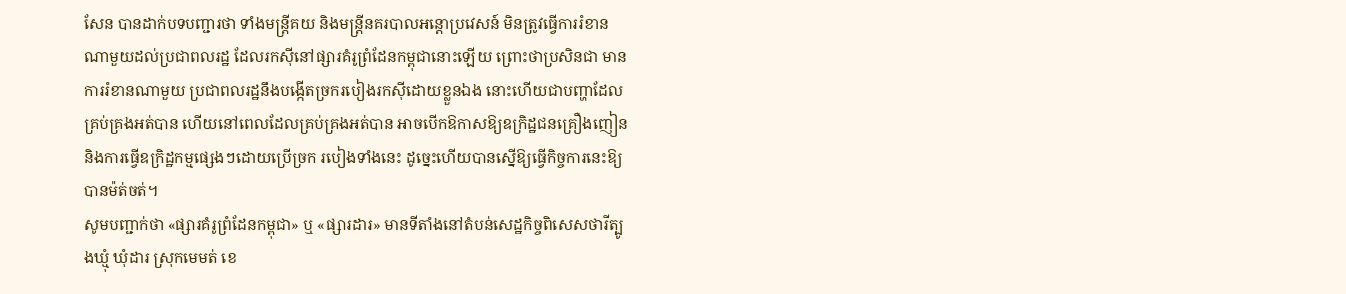សែន បានដាក់បទបញ្ជារថា ទាំងមន្ត្រីគយ និងមន្ត្រីនគរបាលអន្តោប្រវេសន៍ មិនត្រូវធ្វើការរំខានណាមួយដល់ប្រជាពលរដ្ឋ ដែលរកស៊ីនៅផ្សារគំរូព្រំដែនកម្ពុជានោះឡើយ ព្រោះថាប្រសិនជា មានការរំខានណាមួយ ប្រជាពលរដ្ឋនឹងបង្កើតច្រករបៀងរកស៊ីដោយខ្លួនឯង នោះហើយជាបញ្ហាដែលគ្រប់គ្រងអត់បាន ហើយនៅពេលដែលគ្រប់គ្រងអត់បាន អាចបើកឱកាសឱ្យឧក្រិដ្ឋជនគ្រឿងញៀន និងការធ្វើឧក្រិដ្ឋកម្មផ្សេងៗដោយប្រើច្រក របៀងទាំងនេះ ដូច្នេះហើយបានស្នើឱ្យធ្វើកិច្ចការនេះឱ្យបានម៉ត់ចត់។
សូមបញ្ជាក់ថា «ផ្សារគំរូព្រំដែនកម្ពុជា» ឬ «ផ្សារដារ» មានទីតាំងនៅតំបន់សេដ្ឋកិច្ចពិសេសថារីត្បូងឃ្មុំ ឃុំដារ ស្រុកមេមត់ ខេ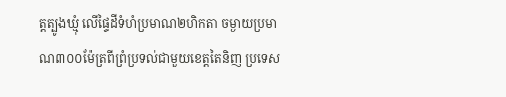ត្តត្បូងឃ្មុំ លើផ្ទៃដីទំហំប្រមាណ២ហិកតា ចម្ងាយប្រមាណ៣០០ម៉ែត្រពីព្រំប្រទល់ជាមួយខេត្តតៃនិញ ប្រទេស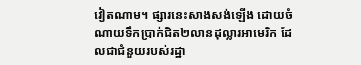វៀតណាម។ ផ្សារនេះសាងសង់ឡើង ដោយចំណាយទឹកប្រាក់ជិត២លានដុល្លារអាមេរិក ដែលជាជំនួយរបស់រដ្ឋា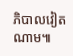ភិបាលវៀតណាម៕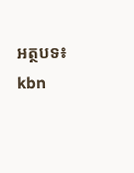អត្ថបទ៖ kbn